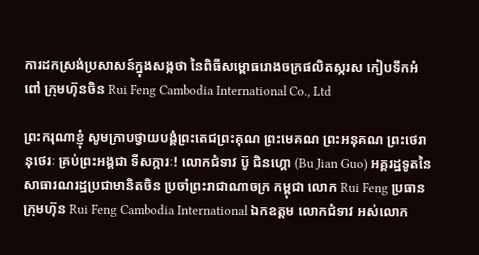ការដកស្រង់ប្រសាសន៍ក្នុងសង្កថា នៃពិធីសម្ពោធរោងចក្រផលិតស្ករស កៀបទឹកអំពៅ ក្រុមហ៊ុនចិន Rui Feng Cambodia International Co., Ltd

ព្រះករុណាខ្ញុំ សូមក្រាបថ្វាយបង្គំព្រះតេជព្រះគុណ ព្រះមេគណ ព្រះអនុគណ ព្រះថេរានុថេរៈ គ្រប់ព្រះអង្គជា ទីសក្ការៈ! លោកជំទាវ ប៊ូ ជិនហ្គោ (Bu Jian Guo) អគ្គរដ្ឋទូតនៃសាធារណរដ្ឋប្រជាមានិតចិន ប្រចាំព្រះរាជាណាចក្រ កម្ពុជា លោក Rui Feng ប្រធានក្រុមហ៊ុន Rui Feng Cambodia International ឯកឧត្តម លោកជំទាវ អស់លោក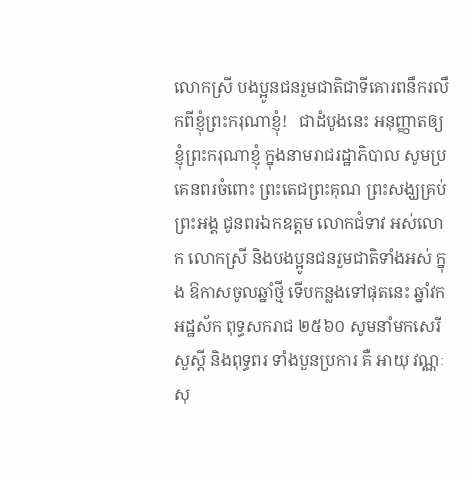លោកស្រី បងប្អូនជនរួមជាតិជាទីគោរពនឹករលឹកពីខ្ញុំព្រះករុណាខ្ញុំ!   ជាដំបូងនេះ អនុញ្ញាតឲ្យខ្ញុំព្រះករុណាខ្ញុំ ក្នុងនាមរាជរដ្ឋាភិបាល សូមប្រគេនពរចំពោះ ព្រះតេជព្រះគុណ ព្រះសង្ឃគ្រប់ព្រះអង្គ ជូនពរឯកឧត្តម លោកជំទាវ អស់លោក លោកស្រី និងបងប្អូនជនរួមជាតិទាំងអស់ ក្នុង ឱកាសចូលឆ្នាំថ្មី ទើបកន្លងទៅផុតនេះ ឆ្នាំវក អដ្ឋស័ក ពុទ្ធសករាជ ២៥៦០ សូមនាំមកសេរីសួស្តី និងពុទ្ធពរ ទាំងបួនប្រការ គឺ អាយុ វណ្ណៈ សុ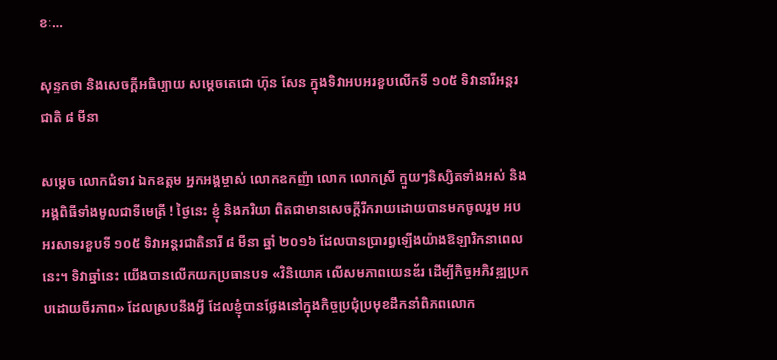ខៈ…

សុន្ទកថា និងសេចក្តីអធិប្បាយ សម្តេចតេជោ ហ៊ុន សែន ក្នុងទិវាអបអរខួបលើកទី ១០៥ ទិវានារីអន្តរ ជាតិ ៨ មីនា

សម្តេច លោកជំទាវ ឯកឧត្តម អ្នកអង្គម្ចាស់ លោកឧកញ៉ា លោក លោកស្រី ក្មួយៗនិស្សិតទាំងអស់ និងអង្គពិធីទាំងមូលជាទីមេត្រី ! ថ្ងៃនេះ ខ្ញុំ និងភរិយា ពិតជាមានសេចក្តីរីករាយដោយបានមកចូលរួម អបអរសាទរខួបទី ១០៥ ទិវាអន្តរជាតិនារី ៨ មីនា ឆ្នាំ ២០១៦ ដែលបានប្រារព្ធឡើងយ៉ាងឱឡារិកនាពេលនេះ។ ទិវាឆ្នាំនេះ យើងបានលើកយកប្រធានបទ «វិនិយោគ លើសមភាពយេនឌ័រ ដើម្បីកិច្ចអភិវឌ្ឍប្រកបដោយចីរភាព» ដែលស្របនឹងអ្វី ដែលខ្ញុំបានថ្លែងនៅក្នុងកិច្ចប្រជុំប្រមុខដឹកនាំពិភពលោក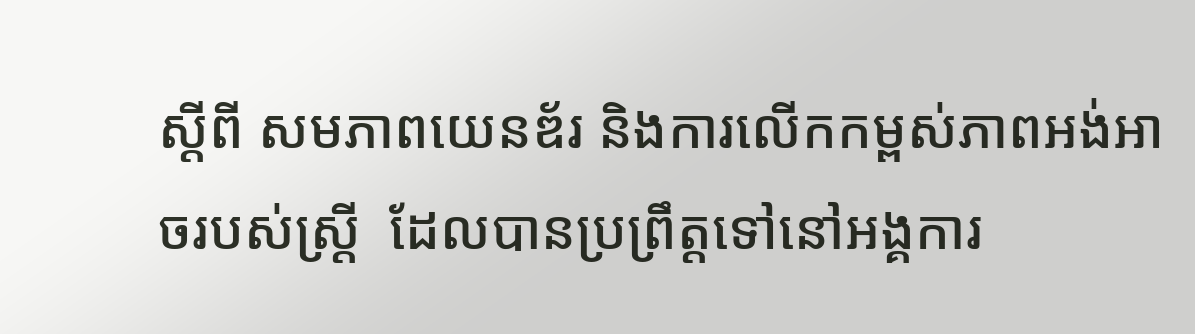ស្តីពី សមភាពយេនឌ័រ និងការលើកកម្ពស់ភាពអង់ឤចរបស់ស្ត្រី  ដែលបានប្រព្រឹត្តទៅនៅអង្គការ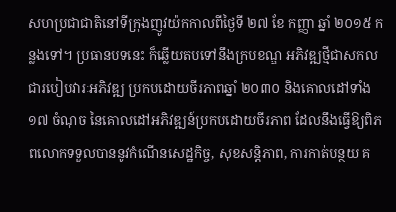សហប្រជាជាតិនៅទីក្រុងញូវយ៉កកាលពីថ្ងៃទី ២៧ ខែ កញ្ញា ឆ្នាំ ២០១៥ កន្លងទៅ។ ប្រធានបទនេះ ក៏ឆ្លើយតបទៅនឹងក្របខណ្ឌ អភិវឌ្ឍថ្មីជាសកល ជារបៀបវារៈអភិវឌ្ឍ ប្រកបដោយចីរភាពឆ្នាំ ២០៣០ និងគោលដៅទាំង ១៧ ចំណុច នៃគោលដៅអភិវឌ្ឍន៍ប្រកបដោយចីរភាព ដែលនឹងធ្វើឱ្យពិភពលោកទទួលបាននូវកំណើនសេដ្ឋកិច្ច, សុខសន្តិភាព, ការកាត់បន្ថយ គ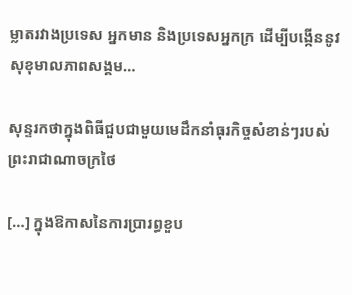ម្លាតរវាងប្រទេស អ្នកមាន និងប្រទេសអ្នកក្រ ដើម្បីបង្កើននូវសុខុមាលភាពសង្គម…

សុន្ទរកថាក្នុងពិធីជួបជាមួយមេដឹកនាំធុរកិច្ចសំខាន់ៗរបស់ព្រះរាជាណាចក្រថៃ

[…] ក្នុងឱកាសនៃការប្រារព្ធខួប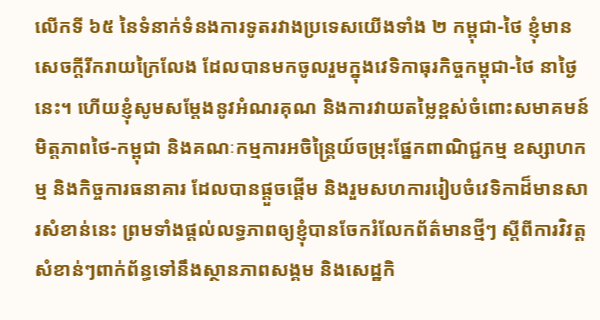លើកទី ៦៥ នៃទំនាក់ទំនងការទូតរវាងប្រទេសយើងទាំង ២ កម្ពុជា-ថៃ ខ្ញុំមានសេចក្តីរីករាយក្រៃលែង ដែលបានមកចូលរួមក្នុងវេទិកាធុរកិច្ចកម្ពុជា-ថៃ នាថ្ងៃនេះ។ ហើយខ្ញុំសូមសម្តែងនូវអំណរគុណ និងការវាយតម្លៃខ្ពស់ចំពោះសមាគមន៍មិត្តភាពថៃ-កម្ពុជា និងគណៈកម្មការអចិន្ត្រៃយ៍ចម្រុះផ្នែកពាណិជ្ជកម្ម ឧស្សាហកម្ម និងកិច្ចការធនាគារ ដែលបានផ្តួចផ្តើម និងរួមសហការរៀបចំវេទិកាដ៏មានសារសំខាន់នេះ ព្រមទាំងផ្តល់លទ្ធភាពឲ្យខ្ញុំបានចែករំលែកព័ត៌មានថ្មីៗ ស្តីពីការវិវត្តសំខាន់ៗពាក់ព័ន្ធទៅនឹងស្ថានភាពសង្គម និងសេដ្ឋកិ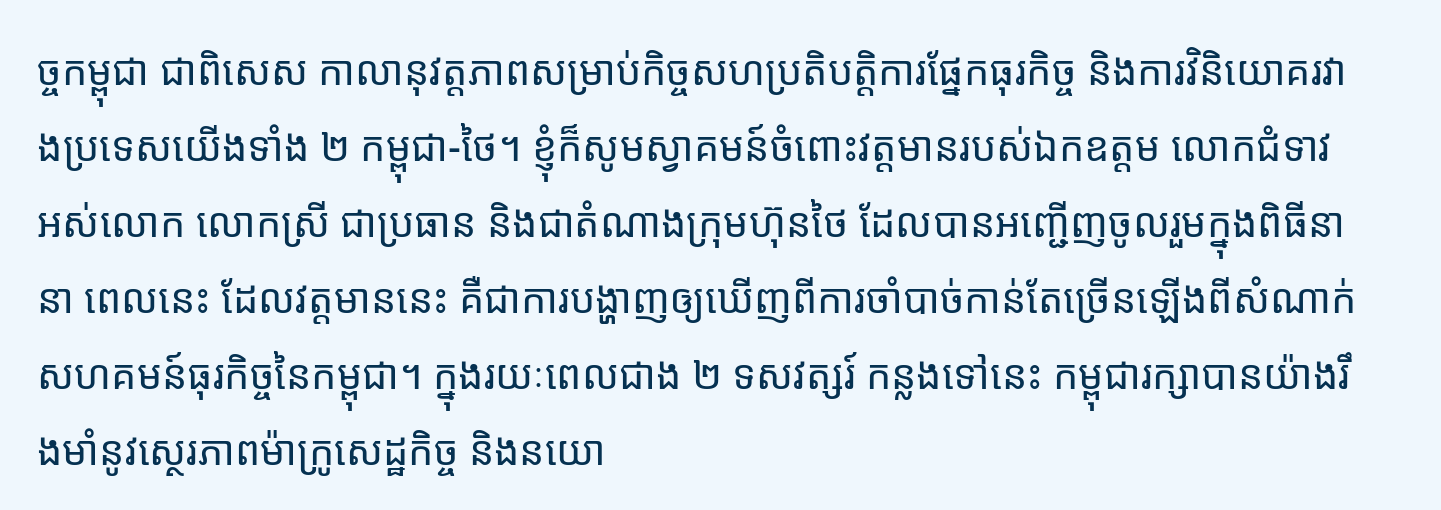ច្ចកម្ពុជា ជាពិសេស កាលានុវត្តភាពសម្រាប់កិច្ចសហប្រតិបត្តិការផ្នែកធុរកិច្ច និងការវិនិយោគរវាងប្រទេសយើងទាំង ២ កម្ពុជា-ថៃ។ ខ្ញុំក៏សូមស្វាគមន៍ចំពោះវត្តមានរបស់ឯកឧត្តម លោកជំទាវ អស់លោក លោកស្រី ជាប្រធាន និងជាតំណាងក្រុមហ៊ុនថៃ ដែលបានអញ្ជើញចូលរួមក្នុងពិធីនានា ពេលនេះ ដែលវត្តមាននេះ គឺជាការបង្ហាញឲ្យឃើញពីការចាំបាច់កាន់តែច្រើនឡើងពីសំណាក់សហគមន៍ធុរកិច្ចនៃកម្ពុជា។ ក្នុងរយៈពេលជាង ២ ទសវត្សរ៍ កន្លងទៅនេះ កម្ពុជារក្សាបានយ៉ាងរឹងមាំនូវស្ថេរភាពម៉ាក្រូសេដ្ឋកិច្ច និងនយោ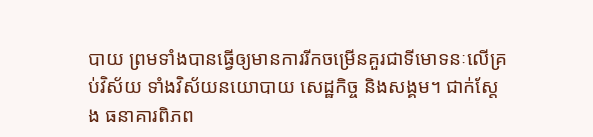បាយ ព្រមទាំងបានធ្វើឲ្យមានការរីកចម្រើនគួរជាទីមោទនៈលើគ្រប់វិស័យ ទាំងវិស័យនយោបាយ សេដ្ឋកិច្ច និងសង្គម។ ជាក់ស្តែង ធនាគារពិភព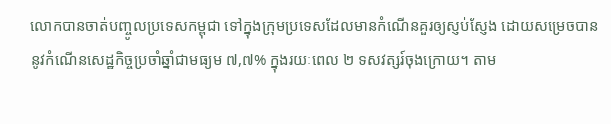លោកបានចាត់បញ្ចូលប្រទេសកម្ពុជា ទៅក្នុងក្រុមប្រទេសដែលមានកំណើនគួរឲ្យស្ញប់ស្ញែង ដោយសម្រេចបាននូវកំណើនសេដ្ឋកិច្ចប្រចាំឆ្នាំជាមធ្យម ៧,៧% ក្នុងរយៈពេល ២ ទសវត្សរ៍ចុងក្រោយ។ តាម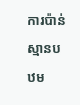ការប៉ាន់ស្មានបឋម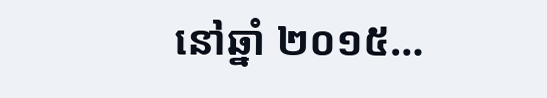នៅឆ្នាំ ២០១៥…